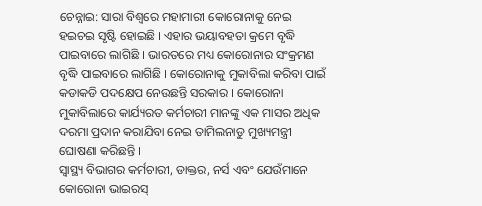ଚେନ୍ନାଇ: ସାରା ବିଶ୍ବରେ ମହାମାରୀ କୋରୋନାକୁ ନେଇ ହଇଚଇ ସୃଷ୍ଟି ହୋଇଛି । ଏହାର ଭୟାବହତା କ୍ରମେ ବୃଦ୍ଧି ପାଇବାରେ ଲାଗିଛି । ଭାରତରେ ମଧ୍ୟ କୋରୋନାର ସଂକ୍ରମଣ ବୃଦ୍ଧି ପାଇବାରେ ଲାଗିଛି । କୋରୋନାକୁ ମୁକାବିଲା କରିବା ପାଇଁ କଡାକଡି ପଦକ୍ଷେପ ନେଉଛନ୍ତି ସରକାର । କୋରୋନା ମୁକାବିଲାରେ କାର୍ଯ୍ୟରତ କର୍ମଚାରୀ ମାନଙ୍କୁ ଏକ ମାସର ଅଧିକ ଦରମା ପ୍ରଦାନ କରାଯିବା ନେଇ ତାମିଲନାଡୁ ମୁଖ୍ୟମନ୍ତ୍ରୀ ଘୋଷଣା କରିଛନ୍ତି ।
ସ୍ବାସ୍ଥ୍ୟ ବିଭାଗର କର୍ମଚାରୀ, ଡାକ୍ତର, ନର୍ସ ଏବଂ ଯେଉଁମାନେ କୋରୋନା ଭାଇରସ୍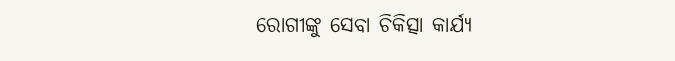ରୋଗୀଙ୍କୁ ସେବା ଚିକିତ୍ସା କାର୍ଯ୍ୟ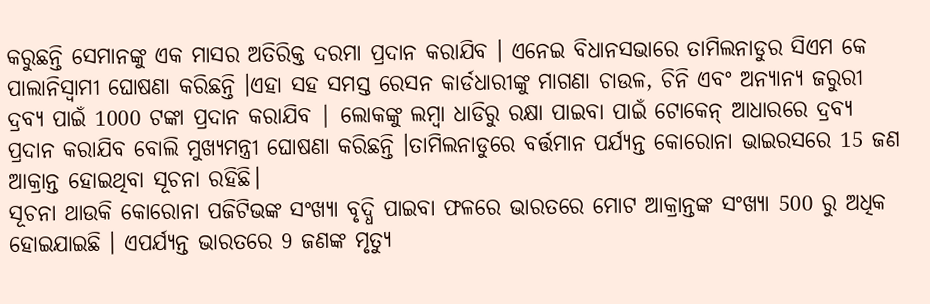କରୁଛନ୍ତି ସେମାନଙ୍କୁ ଏକ ମାସର ଅତିରିକ୍ତ ଦରମା ପ୍ରଦାନ କରାଯିବ । ଏନେଇ ବିଧାନସଭାରେ ତାମିଲନାଡୁର ସିଏମ କେ ପାଲାନିସ୍ବାମୀ ଘୋଷଣା କରିଛନ୍ତି ।ଏହା ସହ ସମସ୍ତ ରେସନ କାର୍ଡଧାରୀଙ୍କୁ ମାଗଣା ଚାଉଳ, ଚିନି ଏବଂ ଅନ୍ୟାନ୍ୟ ଜରୁରୀ ଦ୍ରବ୍ୟ ପାଇଁ 1000 ଟଙ୍କା ପ୍ରଦାନ କରାଯିବ | ଲୋକଙ୍କୁ ଲମ୍ବା ଧାଡିରୁ ରକ୍ଷା ପାଇବା ପାଇଁ ଟୋକେନ୍ ଆଧାରରେ ଦ୍ରବ୍ୟ ପ୍ରଦାନ କରାଯିବ ବୋଲି ମୁଖ୍ୟମନ୍ତ୍ରୀ ଘୋଷଣା କରିଛନ୍ତି ।ତାମିଲନାଡୁରେ ବର୍ତ୍ତମାନ ପର୍ଯ୍ୟନ୍ତ କୋରୋନା ଭାଇରସରେ 15 ଜଣ ଆକ୍ରାନ୍ତ ହୋଇଥିବା ସୂଚନା ରହିଛି।
ସୂଚନା ଥାଉକି କୋରୋନା ପଜିଟିଭଙ୍କ ସଂଖ୍ୟା ବୃଦ୍ଧି ପାଇବା ଫଳରେ ଭାରତରେ ମୋଟ ଆକ୍ରାନ୍ତଙ୍କ ସଂଖ୍ୟା 500 ରୁ ଅଧିକ ହୋଇଯାଇଛି । ଏପର୍ଯ୍ୟନ୍ତ ଭାରତରେ 9 ଜଣଙ୍କ ମୃତ୍ୟୁ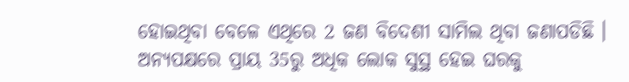ହୋଇଥିବା ବେଳେ ଏଥିରେ 2 ଜଣ ବିଦେଶୀ ସାମିଲ ଥିବା ଜଣାପଡିଛି । ଅନ୍ୟପକ୍ଷରେ ପ୍ରାୟ 35ରୁ ଅଧିକ ଲୋକ ସୁସ୍ଥ ହେଇ ଘରକୁ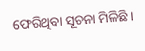ଫେରିଥିବା ସୂଚନା ମିଳିଛି ।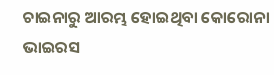ଚାଇନାରୁ ଆରମ୍ଭ ହୋଇଥିବା କୋରୋନା ଭାଇରସ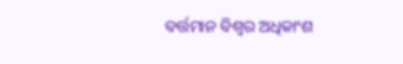ବର୍ତ୍ତମାନ ବିଶ୍ବର ଅଧିକାଂଶ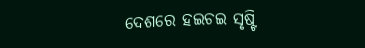ଦେଶରେ ହଇଚଇ ସୃଷ୍ଟି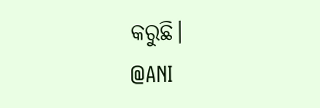କରୁଛି।
@ANI